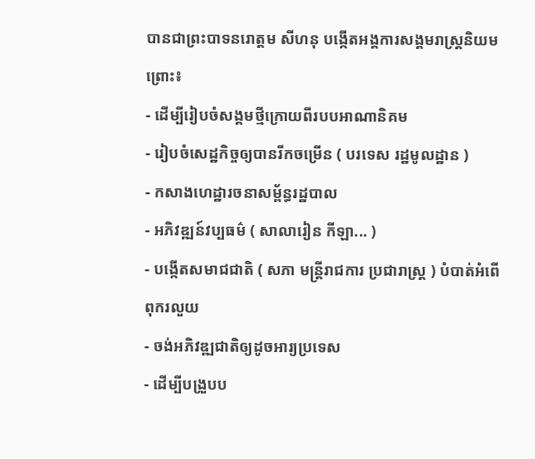បានជាព្រះបាទនរោត្តម សីហនុ បង្កើតអង្គការសង្គមរាស្រ្តនិយមព្រោះ៖
- ដើម្បីរៀបចំសង្គមថ្មីក្រោយពីរបបអាណានិគម
- រៀបចំសេដ្ឋកិច្ចឲ្យបានរីកចម្រើន ( បរទេស រដ្ឋមូលដ្ឋាន )
- កសាងហេដ្ឋារចនាសម្ព័ន្ធរដ្ឋបាល
- អភិវឌ្ឍន៍វប្បធម៌ ( សាលារៀន កីឡា... )
- បង្កើតសមាជជាតិ ( សភា មន្រ្តីរាជការ ប្រជារាស្រ្ត ) បំបាត់អំពើពុករលួយ
- ចង់អភិវឌ្ឍជាតិឲ្យដូចអារ្យប្រទេស
- ដើម្បីបង្រួបប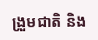ង្រួមជាតិ និង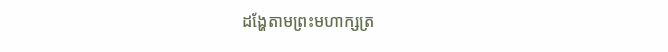ដង្ហែតាមព្រះមហាក្សត្រ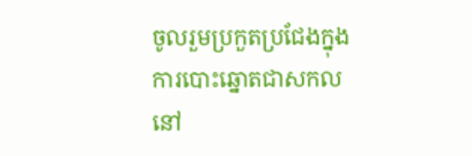ចូលរួមប្រកួតប្រជែងក្នុងការបោះឆ្នោតជាសកលនៅ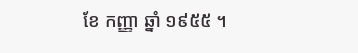ខែ កញ្ញា ឆ្នាំ ១៩៥៥ ។